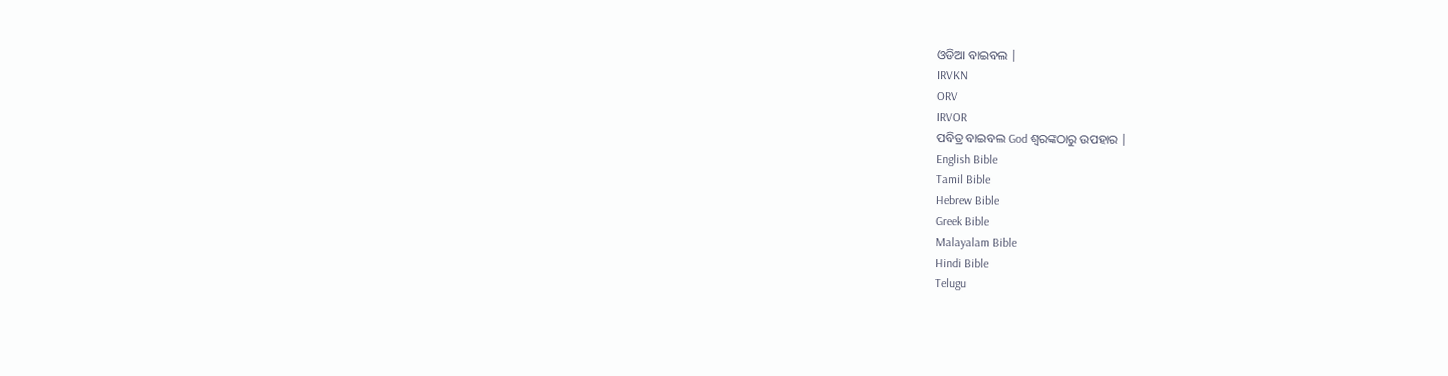ଓଡିଆ ବାଇବଲ |
IRVKN
ORV
IRVOR
ପବିତ୍ର ବାଇବଲ God ଶ୍ବରଙ୍କଠାରୁ ଉପହାର |
English Bible
Tamil Bible
Hebrew Bible
Greek Bible
Malayalam Bible
Hindi Bible
Telugu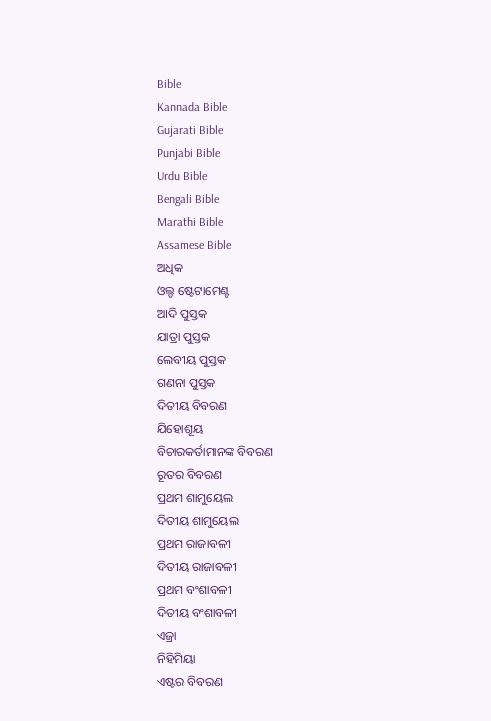Bible
Kannada Bible
Gujarati Bible
Punjabi Bible
Urdu Bible
Bengali Bible
Marathi Bible
Assamese Bible
ଅଧିକ
ଓଲ୍ଡ ଷ୍ଟେଟାମେଣ୍ଟ
ଆଦି ପୁସ୍ତକ
ଯାତ୍ରା ପୁସ୍ତକ
ଲେବୀୟ ପୁସ୍ତକ
ଗଣନା ପୁସ୍ତକ
ଦିତୀୟ ବିବରଣ
ଯିହୋଶୂୟ
ବିଚାରକର୍ତାମାନଙ୍କ ବିବରଣ
ରୂତର ବିବରଣ
ପ୍ରଥମ ଶାମୁୟେଲ
ଦିତୀୟ ଶାମୁୟେଲ
ପ୍ରଥମ ରାଜାବଳୀ
ଦିତୀୟ ରାଜାବଳୀ
ପ୍ରଥମ ବଂଶାବଳୀ
ଦିତୀୟ ବଂଶାବଳୀ
ଏଜ୍ରା
ନିହିମିୟା
ଏଷ୍ଟର ବିବରଣ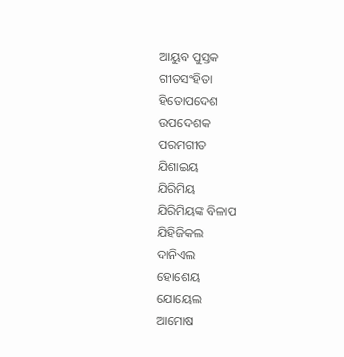ଆୟୁବ ପୁସ୍ତକ
ଗୀତସଂହିତା
ହିତୋପଦେଶ
ଉପଦେଶକ
ପରମଗୀତ
ଯିଶାଇୟ
ଯିରିମିୟ
ଯିରିମିୟଙ୍କ ବିଳାପ
ଯିହିଜିକଲ
ଦାନିଏଲ
ହୋଶେୟ
ଯୋୟେଲ
ଆମୋଷ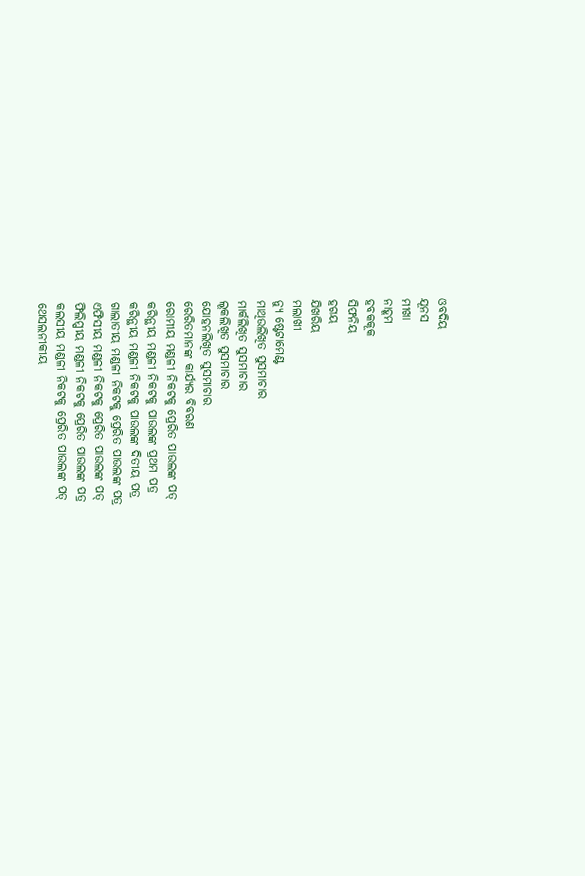ଓବଦିୟ
ଯୂନସ
ମୀଖା
ନାହୂମ
ହବକକୂକ
ସିଫନିୟ
ହଗୟ
ଯିଖରିୟ
ମଲାଖୀ
ନ୍ୟୁ ଷ୍ଟେଟାମେଣ୍ଟ
ମାଥିଉଲିଖିତ ସୁସମାଚାର
ମାର୍କଲିଖିତ ସୁସମାଚାର
ଲୂକଲିଖିତ ସୁସମାଚାର
ଯୋହନଲିଖିତ ସୁସମାଚାର
ରେରିତମାନଙ୍କ କାର୍ଯ୍ୟର ବିବରଣ
ରୋମୀୟ ମଣ୍ଡଳୀ ନିକଟକୁ ପ୍ରେରିତ ପାଉଲଙ୍କ ପତ୍
କରିନ୍ଥୀୟ ମଣ୍ଡଳୀ ନିକଟକୁ ପାଉଲଙ୍କ ପ୍ରଥମ ପତ୍ର
କରିନ୍ଥୀୟ ମଣ୍ଡଳୀ ନିକଟକୁ ପାଉଲଙ୍କ ଦିତୀୟ ପତ୍ର
ଗାଲାତୀୟ ମଣ୍ଡଳୀ ନିକଟକୁ ପ୍ରେରିତ ପାଉଲଙ୍କ ପତ୍ର
ଏଫିସୀୟ ମଣ୍ଡଳୀ ନିକଟକୁ ପ୍ରେରିତ ପାଉଲଙ୍କ ପତ୍
ଫିଲିପ୍ପୀୟ ମଣ୍ଡଳୀ ନିକଟକୁ ପ୍ରେରିତ ପାଉଲଙ୍କ ପତ୍ର
କଲସୀୟ ମଣ୍ଡଳୀ ନିକଟକୁ ପ୍ରେରିତ ପାଉଲଙ୍କ ପତ୍
ଥେସଲନୀକୀୟ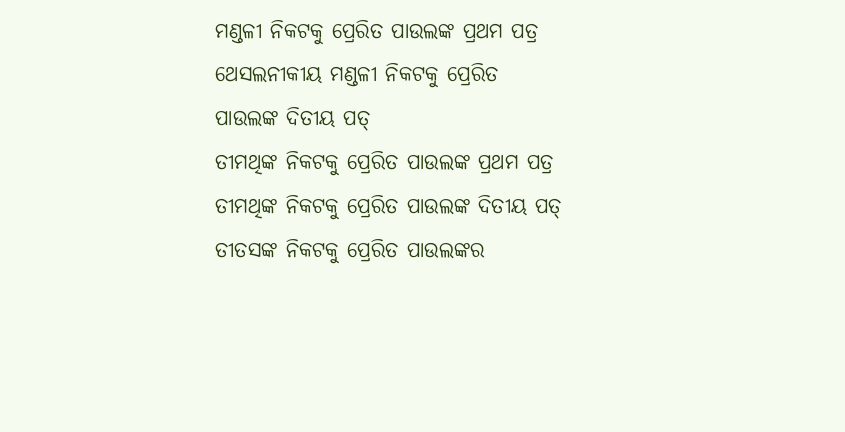ମଣ୍ଡଳୀ ନିକଟକୁ ପ୍ରେରିତ ପାଉଲଙ୍କ ପ୍ରଥମ ପତ୍ର
ଥେସଲନୀକୀୟ ମଣ୍ଡଳୀ ନିକଟକୁ ପ୍ରେରିତ ପାଉଲଙ୍କ ଦିତୀୟ ପତ୍
ତୀମଥିଙ୍କ ନିକଟକୁ ପ୍ରେରିତ ପାଉଲଙ୍କ ପ୍ରଥମ ପତ୍ର
ତୀମଥିଙ୍କ ନିକଟକୁ ପ୍ରେରିତ ପାଉଲଙ୍କ ଦିତୀୟ ପତ୍
ତୀତସଙ୍କ ନିକଟକୁ ପ୍ରେରିତ ପାଉଲଙ୍କର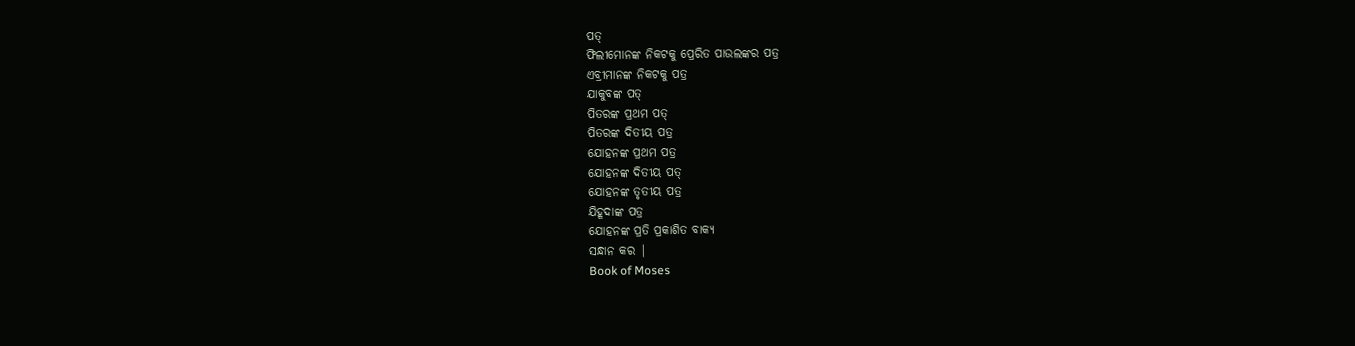ପତ୍
ଫିଲୀମୋନଙ୍କ ନିକଟକୁ ପ୍ରେରିତ ପାଉଲଙ୍କର ପତ୍ର
ଏବ୍ରୀମାନଙ୍କ ନିକଟକୁ ପତ୍ର
ଯାକୁବଙ୍କ ପତ୍
ପିତରଙ୍କ ପ୍ରଥମ ପତ୍
ପିତରଙ୍କ ଦିତୀୟ ପତ୍ର
ଯୋହନଙ୍କ ପ୍ରଥମ ପତ୍ର
ଯୋହନଙ୍କ ଦିତୀୟ ପତ୍
ଯୋହନଙ୍କ ତୃତୀୟ ପତ୍ର
ଯିହୂଦାଙ୍କ ପତ୍ର
ଯୋହନଙ୍କ ପ୍ରତି ପ୍ରକାଶିତ ବାକ୍ୟ
ସନ୍ଧାନ କର |
Book of Moses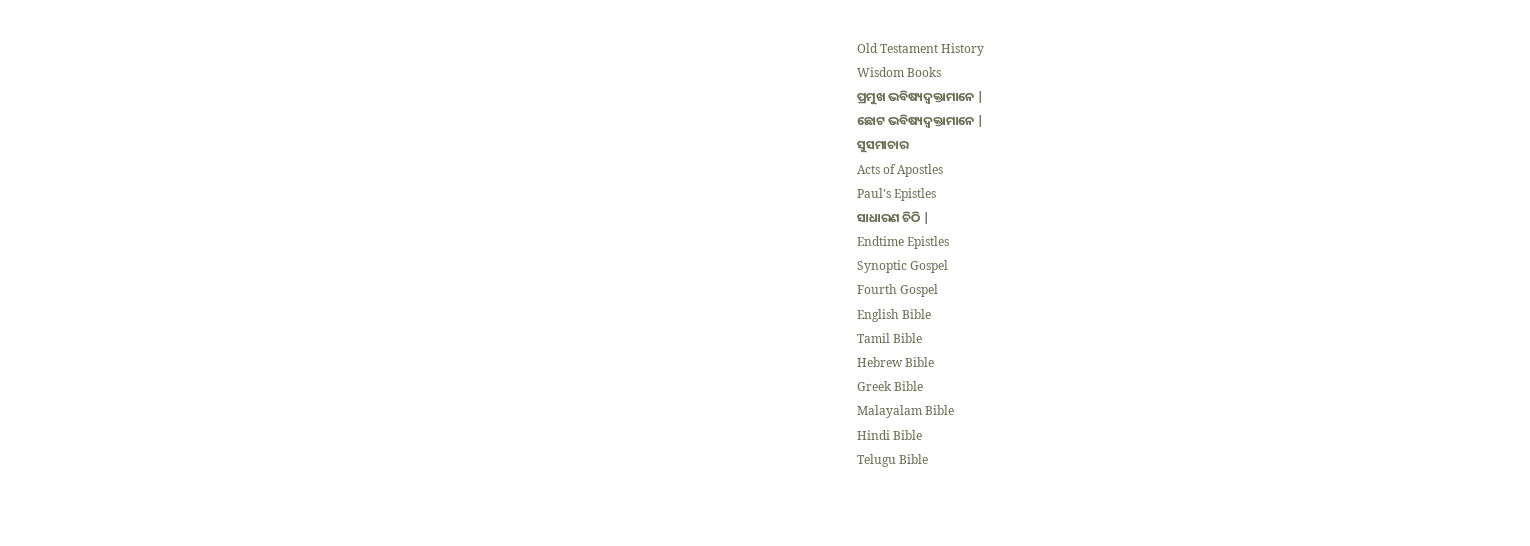Old Testament History
Wisdom Books
ପ୍ରମୁଖ ଭବିଷ୍ୟଦ୍ବକ୍ତାମାନେ |
ଛୋଟ ଭବିଷ୍ୟଦ୍ବକ୍ତାମାନେ |
ସୁସମାଚାର
Acts of Apostles
Paul's Epistles
ସାଧାରଣ ଚିଠି |
Endtime Epistles
Synoptic Gospel
Fourth Gospel
English Bible
Tamil Bible
Hebrew Bible
Greek Bible
Malayalam Bible
Hindi Bible
Telugu Bible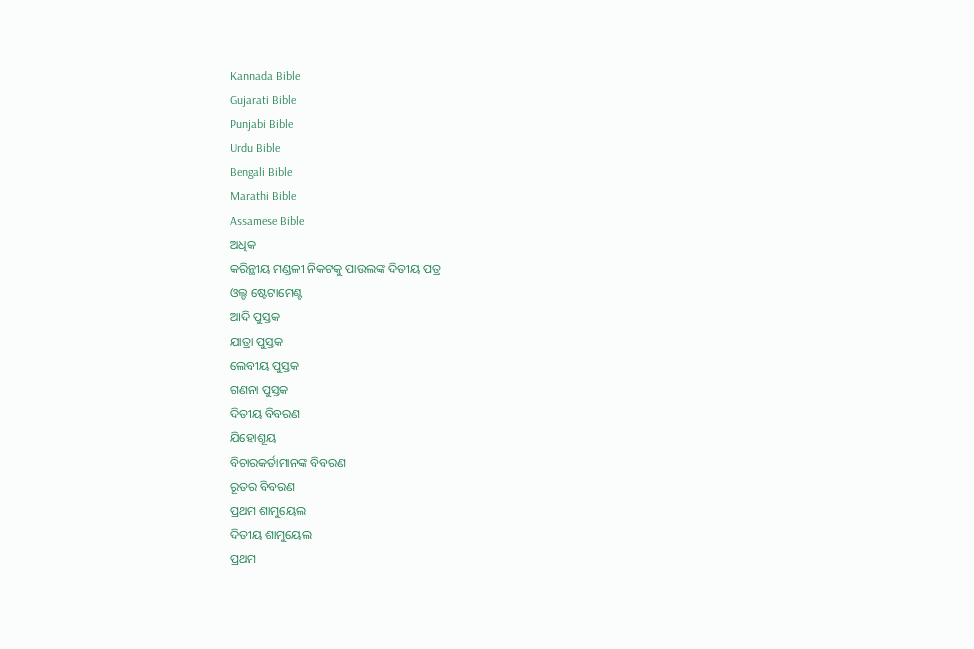Kannada Bible
Gujarati Bible
Punjabi Bible
Urdu Bible
Bengali Bible
Marathi Bible
Assamese Bible
ଅଧିକ
କରିନ୍ଥୀୟ ମଣ୍ଡଳୀ ନିକଟକୁ ପାଉଲଙ୍କ ଦିତୀୟ ପତ୍ର
ଓଲ୍ଡ ଷ୍ଟେଟାମେଣ୍ଟ
ଆଦି ପୁସ୍ତକ
ଯାତ୍ରା ପୁସ୍ତକ
ଲେବୀୟ ପୁସ୍ତକ
ଗଣନା ପୁସ୍ତକ
ଦିତୀୟ ବିବରଣ
ଯିହୋଶୂୟ
ବିଚାରକର୍ତାମାନଙ୍କ ବିବରଣ
ରୂତର ବିବରଣ
ପ୍ରଥମ ଶାମୁୟେଲ
ଦିତୀୟ ଶାମୁୟେଲ
ପ୍ରଥମ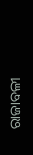ରାଜାବଳୀ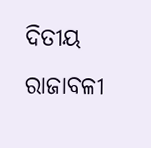ଦିତୀୟ ରାଜାବଳୀ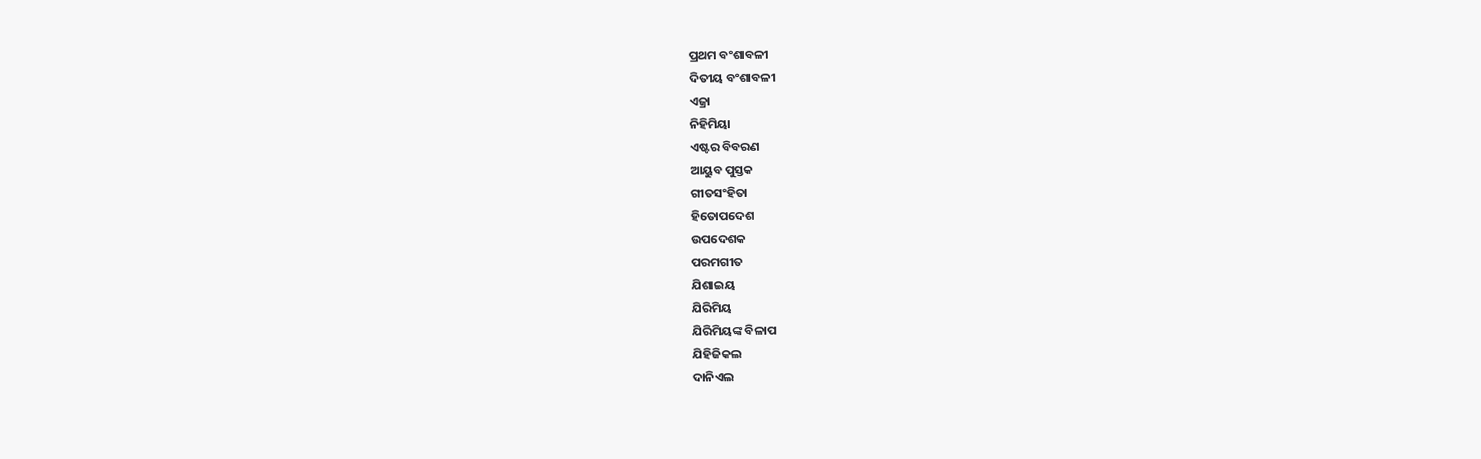ପ୍ରଥମ ବଂଶାବଳୀ
ଦିତୀୟ ବଂଶାବଳୀ
ଏଜ୍ରା
ନିହିମିୟା
ଏଷ୍ଟର ବିବରଣ
ଆୟୁବ ପୁସ୍ତକ
ଗୀତସଂହିତା
ହିତୋପଦେଶ
ଉପଦେଶକ
ପରମଗୀତ
ଯିଶାଇୟ
ଯିରିମିୟ
ଯିରିମିୟଙ୍କ ବିଳାପ
ଯିହିଜିକଲ
ଦାନିଏଲ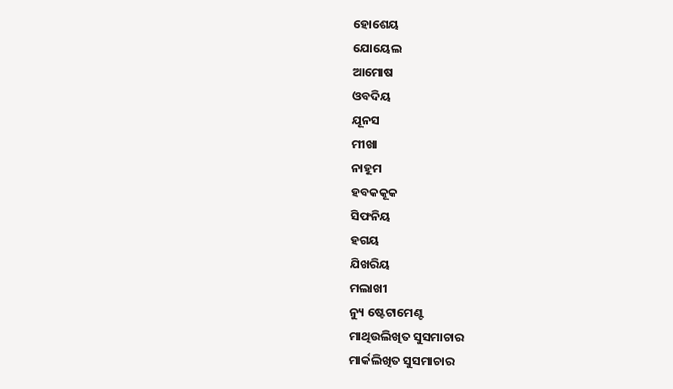ହୋଶେୟ
ଯୋୟେଲ
ଆମୋଷ
ଓବଦିୟ
ଯୂନସ
ମୀଖା
ନାହୂମ
ହବକକୂକ
ସିଫନିୟ
ହଗୟ
ଯିଖରିୟ
ମଲାଖୀ
ନ୍ୟୁ ଷ୍ଟେଟାମେଣ୍ଟ
ମାଥିଉଲିଖିତ ସୁସମାଚାର
ମାର୍କଲିଖିତ ସୁସମାଚାର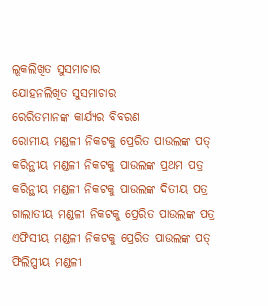ଲୂକଲିଖିତ ସୁସମାଚାର
ଯୋହନଲିଖିତ ସୁସମାଚାର
ରେରିତମାନଙ୍କ କାର୍ଯ୍ୟର ବିବରଣ
ରୋମୀୟ ମଣ୍ଡଳୀ ନିକଟକୁ ପ୍ରେରିତ ପାଉଲଙ୍କ ପତ୍
କରିନ୍ଥୀୟ ମଣ୍ଡଳୀ ନିକଟକୁ ପାଉଲଙ୍କ ପ୍ରଥମ ପତ୍ର
କରିନ୍ଥୀୟ ମଣ୍ଡଳୀ ନିକଟକୁ ପାଉଲଙ୍କ ଦିତୀୟ ପତ୍ର
ଗାଲାତୀୟ ମଣ୍ଡଳୀ ନିକଟକୁ ପ୍ରେରିତ ପାଉଲଙ୍କ ପତ୍ର
ଏଫିସୀୟ ମଣ୍ଡଳୀ ନିକଟକୁ ପ୍ରେରିତ ପାଉଲଙ୍କ ପତ୍
ଫିଲିପ୍ପୀୟ ମଣ୍ଡଳୀ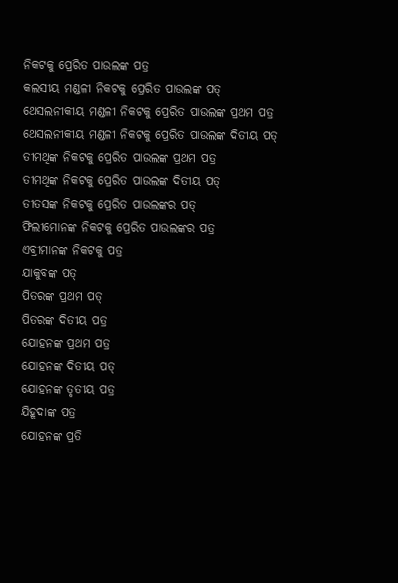ନିକଟକୁ ପ୍ରେରିତ ପାଉଲଙ୍କ ପତ୍ର
କଲସୀୟ ମଣ୍ଡଳୀ ନିକଟକୁ ପ୍ରେରିତ ପାଉଲଙ୍କ ପତ୍
ଥେସଲନୀକୀୟ ମଣ୍ଡଳୀ ନିକଟକୁ ପ୍ରେରିତ ପାଉଲଙ୍କ ପ୍ରଥମ ପତ୍ର
ଥେସଲନୀକୀୟ ମଣ୍ଡଳୀ ନିକଟକୁ ପ୍ରେରିତ ପାଉଲଙ୍କ ଦିତୀୟ ପତ୍
ତୀମଥିଙ୍କ ନିକଟକୁ ପ୍ରେରିତ ପାଉଲଙ୍କ ପ୍ରଥମ ପତ୍ର
ତୀମଥିଙ୍କ ନିକଟକୁ ପ୍ରେରିତ ପାଉଲଙ୍କ ଦିତୀୟ ପତ୍
ତୀତସଙ୍କ ନିକଟକୁ ପ୍ରେରିତ ପାଉଲଙ୍କର ପତ୍
ଫିଲୀମୋନଙ୍କ ନିକଟକୁ ପ୍ରେରିତ ପାଉଲଙ୍କର ପତ୍ର
ଏବ୍ରୀମାନଙ୍କ ନିକଟକୁ ପତ୍ର
ଯାକୁବଙ୍କ ପତ୍
ପିତରଙ୍କ ପ୍ରଥମ ପତ୍
ପିତରଙ୍କ ଦିତୀୟ ପତ୍ର
ଯୋହନଙ୍କ ପ୍ରଥମ ପତ୍ର
ଯୋହନଙ୍କ ଦିତୀୟ ପତ୍
ଯୋହନଙ୍କ ତୃତୀୟ ପତ୍ର
ଯିହୂଦାଙ୍କ ପତ୍ର
ଯୋହନଙ୍କ ପ୍ରତି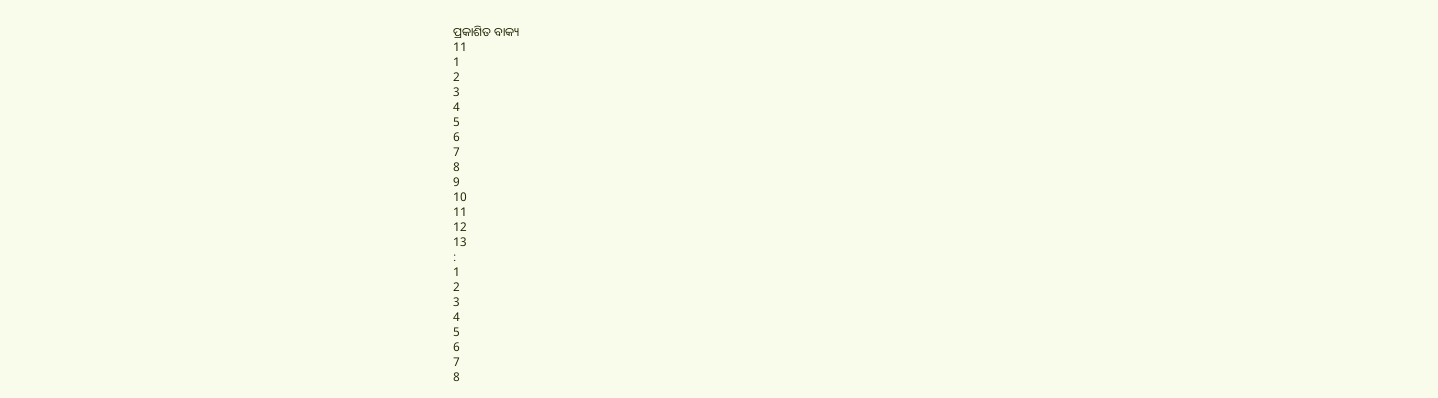ପ୍ରକାଶିତ ବାକ୍ୟ
11
1
2
3
4
5
6
7
8
9
10
11
12
13
:
1
2
3
4
5
6
7
8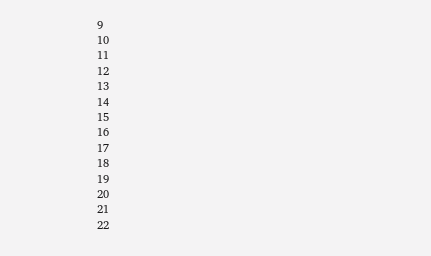9
10
11
12
13
14
15
16
17
18
19
20
21
22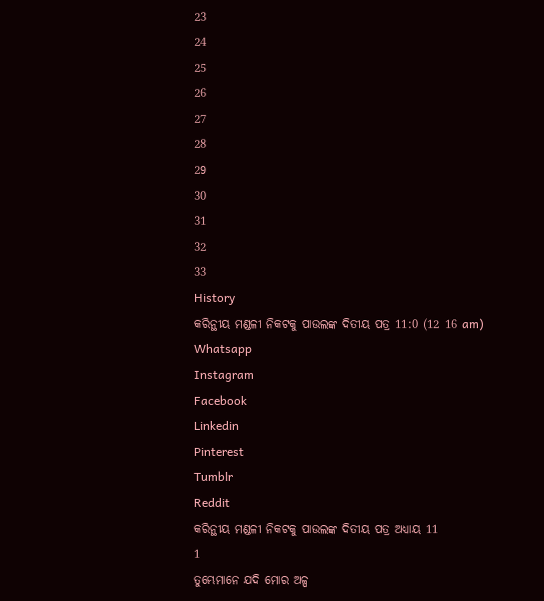23
24
25
26
27
28
29
30
31
32
33
History
କରିନ୍ଥୀୟ ମଣ୍ଡଳୀ ନିକଟକୁ ପାଉଲଙ୍କ ଦିତୀୟ ପତ୍ର 11:0 (12 16 am)
Whatsapp
Instagram
Facebook
Linkedin
Pinterest
Tumblr
Reddit
କରିନ୍ଥୀୟ ମଣ୍ଡଳୀ ନିକଟକୁ ପାଉଲଙ୍କ ଦିତୀୟ ପତ୍ର ଅଧ୍ୟାୟ 11
1
ତୁମ୍ଭେମାନେ ଯଦି ମୋର ଅଳ୍ପ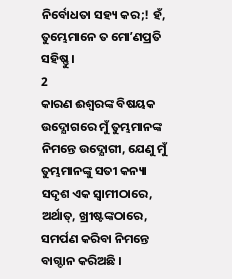ନିର୍ବୋଧତା ସହ୍ୟ କର;! ହଁ, ତୁମ୍ଭେମାନେ ତ ମୋʼଣପ୍ରତି ସହିଷ୍ଣୁ ।
2
କାରଣ ଈଶ୍ଵରଙ୍କ ବିଷୟକ ଉଦ୍ଯୋଗରେ ମୁଁ ତୁମ୍ଭମାନଙ୍କ ନିମନ୍ତେ ଉଦ୍ଯୋଗୀ, ଯେଣୁ ମୁଁ ତୁମ୍ଭମାନଙ୍କୁ ସତୀ କନ୍ୟା ସଦୃଶ ଏକ ସ୍ଵାମୀଠାରେ, ଅର୍ଥାତ୍, ଖ୍ରୀଷ୍ଟଙ୍କଠାରେ, ସମର୍ପଣ କରିବା ନିମନ୍ତେ ବାଗ୍ଦାନ କରିଅଛି ।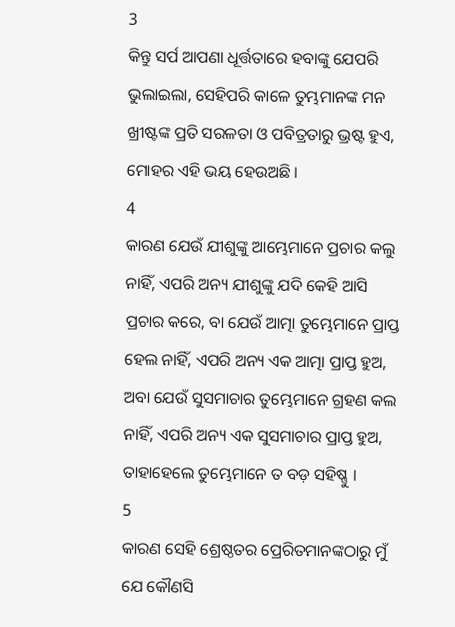3
କିନ୍ତୁ ସର୍ପ ଆପଣା ଧୂର୍ତ୍ତତାରେ ହବାଙ୍କୁ ଯେପରି ଭୁଲାଇଲା, ସେହିପରି କାଳେ ତୁମ୍ଭମାନଙ୍କ ମନ ଖ୍ରୀଷ୍ଟଙ୍କ ପ୍ରତି ସରଳତା ଓ ପବିତ୍ରତାରୁ ଭ୍ରଷ୍ଟ ହୁଏ, ମୋହର ଏହି ଭୟ ହେଉଅଛି ।
4
କାରଣ ଯେଉଁ ଯୀଶୁଙ୍କୁ ଆମ୍ଭେମାନେ ପ୍ରଚାର କଲୁ ନାହିଁ, ଏପରି ଅନ୍ୟ ଯୀଶୁଙ୍କୁ ଯଦି କେହି ଆସି ପ୍ରଚାର କରେ, ବା ଯେଉଁ ଆତ୍ମା ତୁମ୍ଭେମାନେ ପ୍ରାପ୍ତ ହେଲ ନାହିଁ, ଏପରି ଅନ୍ୟ ଏକ ଆତ୍ମା ପ୍ରାପ୍ତ ହୁଅ, ଅବା ଯେଉଁ ସୁସମାଚାର ତୁମ୍ଭେମାନେ ଗ୍ରହଣ କଲ ନାହିଁ, ଏପରି ଅନ୍ୟ ଏକ ସୁସମାଚାର ପ୍ରାପ୍ତ ହୁଅ, ତାହାହେଲେ ତୁମ୍ଭେମାନେ ତ ବଡ଼ ସହିଷ୍ଣୁ ।
5
କାରଣ ସେହି ଶ୍ରେଷ୍ଠତର ପ୍ରେରିତମାନଙ୍କଠାରୁ ମୁଁ ଯେ କୌଣସି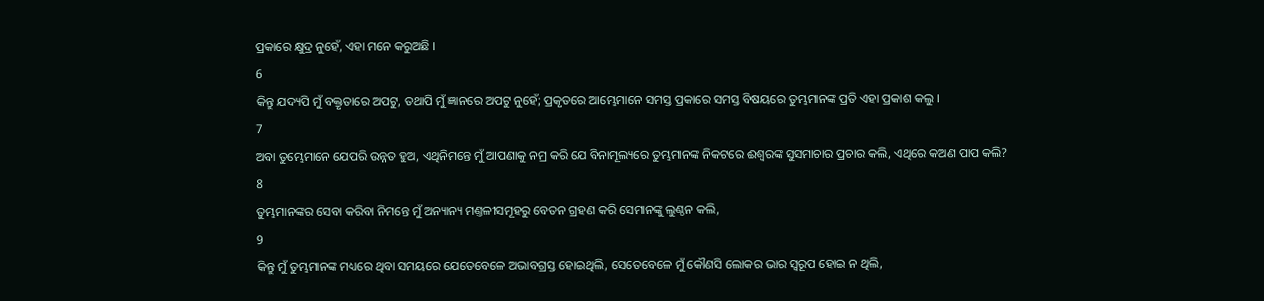ପ୍ରକାରେ କ୍ଷୁଦ୍ର ନୁହେଁ, ଏହା ମନେ କରୁଅଛି ।
6
କିନ୍ତୁ ଯଦ୍ୟପି ମୁଁ ବକ୍ତୃତାରେ ଅପଟୁ, ତଥାପି ମୁଁ ଜ୍ଞାନରେ ଅପଟୁ ନୁହେଁ; ପ୍ରକୃତରେ ଆମ୍ଭେମାନେ ସମସ୍ତ ପ୍ରକାରେ ସମସ୍ତ ବିଷୟରେ ତୁମ୍ଭମାନଙ୍କ ପ୍ରତି ଏହା ପ୍ରକାଶ କଲୁ ।
7
ଅବା ତୁମ୍ଭେମାନେ ଯେପରି ଉନ୍ନତ ହୁଅ, ଏଥିନିମନ୍ତେ ମୁଁ ଆପଣାକୁ ନମ୍ର କରି ଯେ ବିନାମୂଲ୍ୟରେ ତୁମ୍ଭମାନଙ୍କ ନିକଟରେ ଈଶ୍ଵରଙ୍କ ସୁସମାଚାର ପ୍ରଚାର କଲି, ଏଥିରେ କଅଣ ପାପ କଲି?
8
ତୁମ୍ଭମାନଙ୍କର ସେବା କରିବା ନିମନ୍ତେ ମୁଁ ଅନ୍ୟାନ୍ୟ ମଣ୍ତଳୀସମୂହରୁ ବେତନ ଗ୍ରହଣ କରି ସେମାନଙ୍କୁ ଲୁଣ୍ଠନ କଲି,
9
କିନ୍ତୁ ମୁଁ ତୁମ୍ଭମାନଙ୍କ ମଧ୍ୟରେ ଥିବା ସମୟରେ ଯେତେବେଳେ ଅଭାବଗ୍ରସ୍ତ ହୋଇଥିଲି, ସେତେବେଳେ ମୁଁ କୌଣସି ଲୋକର ଭାର ସ୍ଵରୂପ ହୋଇ ନ ଥିଲି,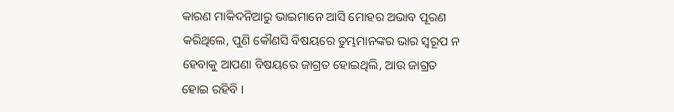କାରଣ ମାକିଦନିଆରୁ ଭାଇମାନେ ଆସି ମୋହର ଅଭାବ ପୂରଣ କରିଥିଲେ, ପୁଣି କୌଣସି ବିଷୟରେ ତୁମ୍ଭମାନଙ୍କର ଭାର ସ୍ଵରୂପ ନ ହେବାକୁ ଆପଣା ବିଷୟରେ ଜାଗ୍ରତ ହୋଇଥିଲି, ଆଉ ଜାଗ୍ରତ ହୋଇ ରହିବି ।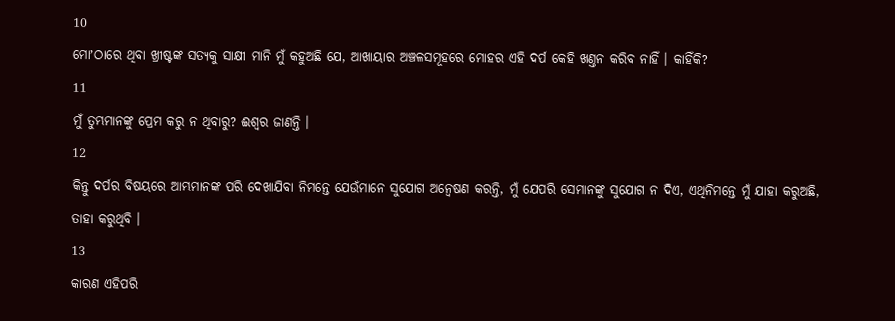10
ମୋʼଠାରେ ଥିବା ଖ୍ରୀଷ୍ଟଙ୍କ ସତ୍ୟକୁ ସାକ୍ଷୀ ମାନି ମୁଁ କହୁଅଛି ଯେ, ଆଖାୟାର ଅଞ୍ଚଳସମୂହରେ ମୋହର ଏହି ଦର୍ପ କେହି ଖଣ୍ତନ କରିବ ନାହିଁ । କାହିଁକି?
11
ମୁଁ ତୁମ୍ଭମାନଙ୍କୁ ପ୍ରେମ କରୁ ନ ଥିବାରୁ? ଈଶ୍ଵର ଜାଣନ୍ତି ।
12
କିନ୍ତୁ ଦର୍ପର ବିଷୟରେ ଆମ୍ଭମାନଙ୍କ ପରି ଦେଖାଯିବା ନିମନ୍ତେ ଯେଉଁମାନେ ସୁଯୋଗ ଅନ୍ଵେଷଣ କରନ୍ତି, ମୁଁ ଯେପରି ସେମାନଙ୍କୁ ସୁଯୋଗ ନ ଦିଏ, ଏଥିନିମନ୍ତେ ମୁଁ ଯାହା କରୁଅଛି, ତାହା କରୁଥିବି ।
13
କାରଣ ଏହିପରି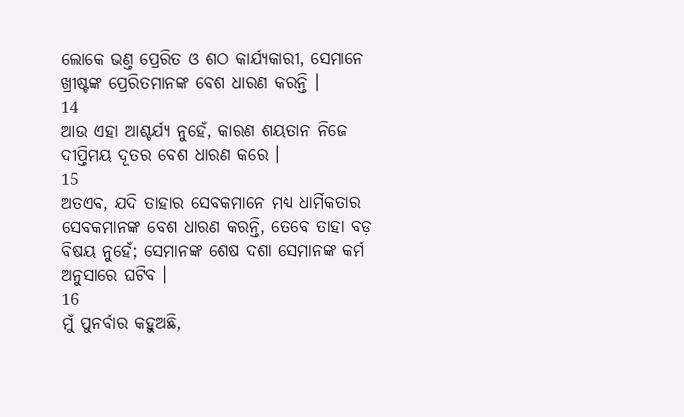ଲୋକେ ଭଣ୍ତ ପ୍ରେରିତ ଓ ଶଠ କାର୍ଯ୍ୟକାରୀ, ସେମାନେ ଖ୍ରୀଷ୍ଟଙ୍କ ପ୍ରେରିତମାନଙ୍କ ବେଶ ଧାରଣ କରନ୍ତି ।
14
ଆଉ ଏହା ଆଶ୍ଚର୍ଯ୍ୟ ନୁହେଁ, କାରଣ ଶୟତାନ ନିଜେ ଦୀପ୍ତିମୟ ଦୂତର ବେଶ ଧାରଣ କରେ ।
15
ଅତଏବ, ଯଦି ତାହାର ସେବକମାନେ ମଧ୍ୟ ଧାର୍ମିକତାର ସେବକମାନଙ୍କ ବେଶ ଧାରଣ କରନ୍ତି, ତେବେ ତାହା ବଡ଼ ବିଷୟ ନୁହେଁ; ସେମାନଙ୍କ ଶେଷ ଦଶା ସେମାନଙ୍କ କର୍ମ ଅନୁସାରେ ଘଟିବ ।
16
ମୁଁ ପୁନର୍ବାର କହୁଅଛି,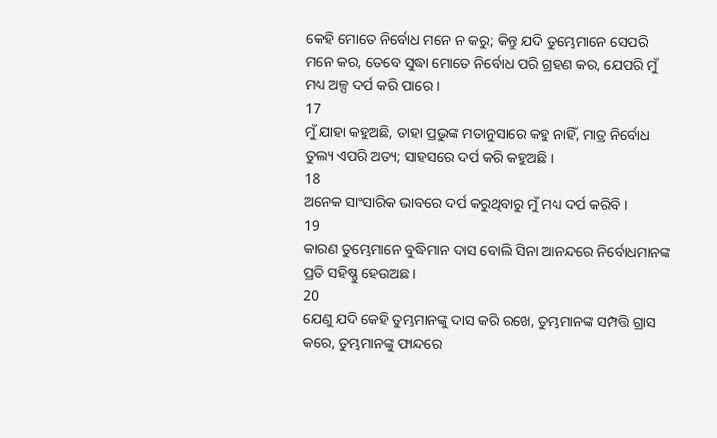କେହି ମୋତେ ନିର୍ବୋଧ ମନେ ନ କରୁ; କିନ୍ତୁ ଯଦି ତୁମ୍ଭେମାନେ ସେପରି ମନେ କର, ତେବେ ସୁଦ୍ଧା ମୋତେ ନିର୍ବୋଧ ପରି ଗ୍ରହଣ କର, ଯେପରି ମୁଁ ମଧ୍ୟ ଅଳ୍ପ ଦର୍ପ କରି ପାରେ ।
17
ମୁଁ ଯାହା କହୁଅଛି, ତାହା ପ୍ରଭୁଙ୍କ ମତାନୁସାରେ କହୁ ନାହିଁ, ମାତ୍ର ନିର୍ବୋଧ ତୁଲ୍ୟ ଏପରି ଅତ୍ୟ; ସାହସରେ ଦର୍ପ କରି କହୁଅଛି ।
18
ଅନେକ ସାଂସାରିକ ଭାବରେ ଦର୍ପ କରୁଥିବାରୁ ମୁଁ ମଧ୍ୟ ଦର୍ପ କରିବି ।
19
କାରଣ ତୁମ୍ଭେମାନେ ବୁଦ୍ଧିମାନ ଦାସ ବୋଲି ସିନା ଆନନ୍ଦରେ ନିର୍ବୋଧମାନଙ୍କ ପ୍ରତି ସହିଷ୍ଣୁ ହେଉଅଛ ।
20
ଯେଣୁ ଯଦି କେହି ତୁମ୍ଭମାନଙ୍କୁ ଦାସ କରି ରଖେ, ତୁମ୍ଭମାନଙ୍କ ସମ୍ପତ୍ତି ଗ୍ରାସ କରେ, ତୁମ୍ଭମାନଙ୍କୁ ଫାନ୍ଦରେ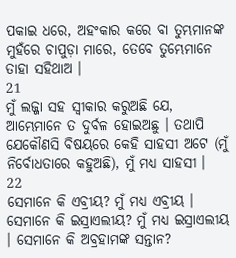ପକାଇ ଧରେ, ଅହଂକାର କରେ ବା ତୁମ୍ଭମାନଙ୍କ ମୁହଁରେ ଚାପୁଡ଼ା ମାରେ, ତେବେ ତୁମ୍ଭେମାନେ ତାହା ସହିଥାଅ ।
21
ମୁଁ ଲଜ୍ଜା ସହ ସ୍ଵୀକାର କରୁଅଛି ଯେ, ଆମ୍ଭେମାନେ ତ ଦୁର୍ବଳ ହୋଇଅଛୁ । ତଥାପି ଯେକୌଣସି ବିଷୟରେ କେହି ସାହସୀ ଅଟେ (ମୁଁ ନିର୍ବୋଧତାରେ କହୁଅଛି), ମୁଁ ମଧ୍ୟ ସାହସୀ ।
22
ସେମାନେ କି ଏବ୍ରୀୟ? ମୁଁ ମଧ୍ୟ ଏବ୍ରୀୟ । ସେମାନେ କି ଇସ୍ରାଏଲୀୟ? ମୁଁ ମଧ୍ୟ ଇସ୍ରାଏଲୀୟ । ସେମାନେ କି ଅବ୍ରହାମଙ୍କ ସନ୍ତାନ?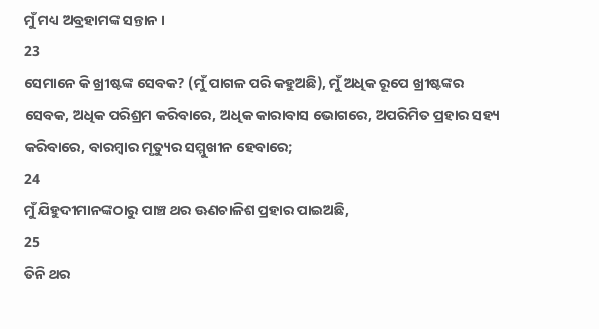ମୁଁ ମଧ୍ୟ ଅବ୍ରହାମଙ୍କ ସନ୍ତାନ ।
23
ସେମାନେ କି ଖ୍ରୀଷ୍ଟଙ୍କ ସେବକ? (ମୁଁ ପାଗଳ ପରି କହୁଅଛି), ମୁଁ ଅଧିକ ରୂପେ ଖ୍ରୀଷ୍ଟଙ୍କର ସେବକ, ଅଧିକ ପରିଶ୍ରମ କରିବାରେ, ଅଧିକ କାରାବାସ ଭୋଗରେ, ଅପରିମିତ ପ୍ରହାର ସହ୍ୟ କରିବାରେ, ବାରମ୍ଵାର ମୃତ୍ୟୁର ସମ୍ମୁଖୀନ ହେବାରେ;
24
ମୁଁ ଯିହୁଦୀମାନଙ୍କଠାରୁ ପାଞ୍ଚ ଥର ଊଣଚାଳିଶ ପ୍ରହାର ପାଇଅଛି,
25
ତିନି ଥର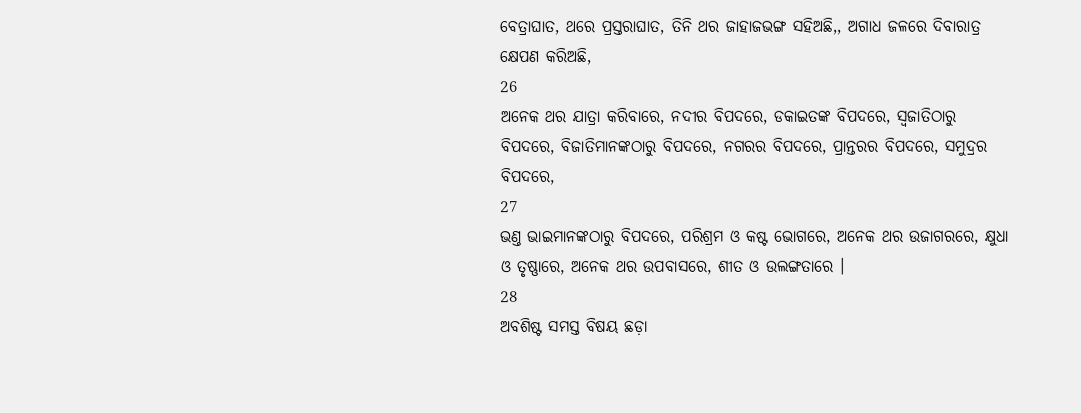ବେତ୍ରାଘାତ, ଥରେ ପ୍ରସ୍ତରାଘାତ, ତିନି ଥର ଜାହାଜଭଙ୍ଗ ସହିଅଛି,, ଅଗାଧ ଜଳରେ ଦିବାରାତ୍ର କ୍ଷେପଣ କରିଅଛି,
26
ଅନେକ ଥର ଯାତ୍ରା କରିବାରେ, ନଦୀର ବିପଦରେ, ଡକାଇତଙ୍କ ବିପଦରେ, ସ୍ଵଜାତିଠାରୁ ବିପଦରେ, ବିଜାତିମାନଙ୍କଠାରୁ ବିପଦରେ, ନଗରର ବିପଦରେ, ପ୍ରାନ୍ତରର ବିପଦରେ, ସମୁଦ୍ରର ବିପଦରେ,
27
ଭଣ୍ତ ଭାଇମାନଙ୍କଠାରୁ ବିପଦରେ, ପରିଶ୍ରମ ଓ କଷ୍ଟ ଭୋଗରେ, ଅନେକ ଥର ଉଜାଗରରେ, କ୍ଷୁଧା ଓ ତୃଷ୍ଣାରେ, ଅନେକ ଥର ଉପବାସରେ, ଶୀତ ଓ ଉଲଙ୍ଗତାରେ ।
28
ଅବଶିଷ୍ଟ ସମସ୍ତ ବିଷୟ ଛଡ଼ା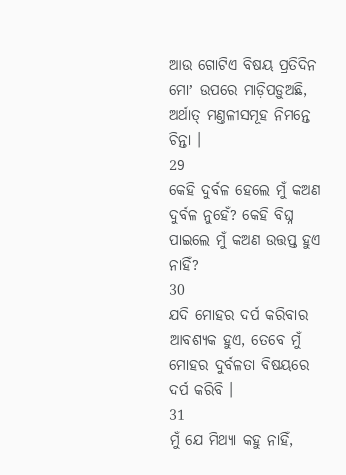ଆଉ ଗୋଟିଏ ବିଷୟ ପ୍ରତିଦିନ ମୋʼ ଉପରେ ମାଡ଼ିପଡ଼ୁଅଛି, ଅର୍ଥାତ୍ ମଣ୍ତଳୀସମୂହ ନିମନ୍ତେ ଚିନ୍ତା ।
29
କେହି ଦୁର୍ବଳ ହେଲେ ମୁଁ କଅଣ ଦୁର୍ବଳ ନୁହେଁ? କେହି ବିଘ୍ନ ପାଇଲେ ମୁଁ କଅଣ ଉତ୍ତପ୍ତ ହୁଏ ନାହିଁ?
30
ଯଦି ମୋହର ଦର୍ପ କରିବାର ଆବଶ୍ୟକ ହୁଏ, ତେବେ ମୁଁ ମୋହର ଦୁର୍ବଳତା ବିଷୟରେ ଦର୍ପ କରିବି ।
31
ମୁଁ ଯେ ମିଥ୍ୟା କହୁ ନାହିଁ,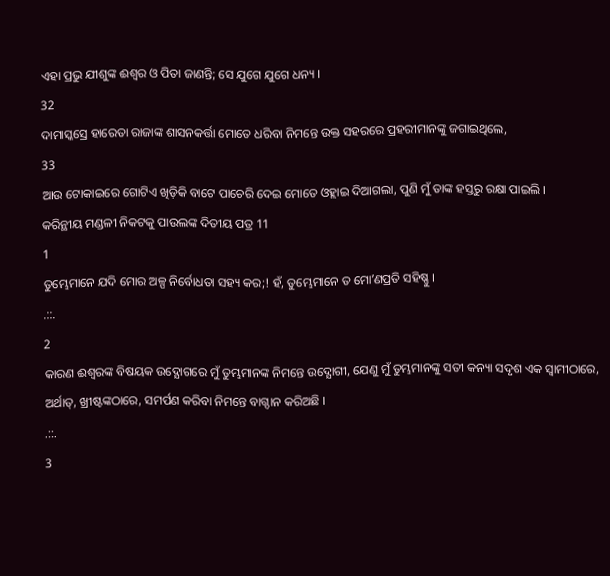ଏହା ପ୍ରଭୁ ଯୀଶୁଙ୍କ ଈଶ୍ଵର ଓ ପିତା ଜାଣନ୍ତି; ସେ ଯୁଗେ ଯୁଗେ ଧନ୍ୟ ।
32
ଦାମାସ୍କସ୍ରେ ହାରେତା ରାଜାଙ୍କ ଶାସନକର୍ତ୍ତା ମୋତେ ଧରିବା ନିମନ୍ତେ ଉକ୍ତ ସହରରେ ପ୍ରହରୀମାନଙ୍କୁ ଜଗାଇଥିଲେ,
33
ଆଉ ଟୋକାଇରେ ଗୋଟିଏ ଖିଡ଼ିକି ବାଟେ ପାଚେରି ଦେଇ ମୋତେ ଓହ୍ଲାଇ ଦିଆଗଲା, ପୁଣି ମୁଁ ତାଙ୍କ ହସ୍ତରୁ ରକ୍ଷା ପାଇଲି ।
କରିନ୍ଥୀୟ ମଣ୍ଡଳୀ ନିକଟକୁ ପାଉଲଙ୍କ ଦିତୀୟ ପତ୍ର 11
1
ତୁମ୍ଭେମାନେ ଯଦି ମୋର ଅଳ୍ପ ନିର୍ବୋଧତା ସହ୍ୟ କର;! ହଁ, ତୁମ୍ଭେମାନେ ତ ମୋʼଣପ୍ରତି ସହିଷ୍ଣୁ ।
.::.
2
କାରଣ ଈଶ୍ଵରଙ୍କ ବିଷୟକ ଉଦ୍ଯୋଗରେ ମୁଁ ତୁମ୍ଭମାନଙ୍କ ନିମନ୍ତେ ଉଦ୍ଯୋଗୀ, ଯେଣୁ ମୁଁ ତୁମ୍ଭମାନଙ୍କୁ ସତୀ କନ୍ୟା ସଦୃଶ ଏକ ସ୍ଵାମୀଠାରେ, ଅର୍ଥାତ୍, ଖ୍ରୀଷ୍ଟଙ୍କଠାରେ, ସମର୍ପଣ କରିବା ନିମନ୍ତେ ବାଗ୍ଦାନ କରିଅଛି ।
.::.
3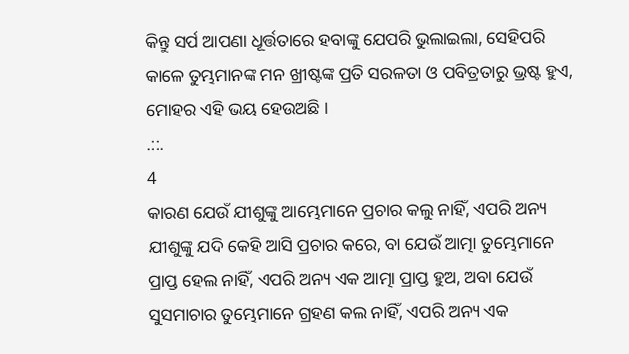କିନ୍ତୁ ସର୍ପ ଆପଣା ଧୂର୍ତ୍ତତାରେ ହବାଙ୍କୁ ଯେପରି ଭୁଲାଇଲା, ସେହିପରି କାଳେ ତୁମ୍ଭମାନଙ୍କ ମନ ଖ୍ରୀଷ୍ଟଙ୍କ ପ୍ରତି ସରଳତା ଓ ପବିତ୍ରତାରୁ ଭ୍ରଷ୍ଟ ହୁଏ, ମୋହର ଏହି ଭୟ ହେଉଅଛି ।
.::.
4
କାରଣ ଯେଉଁ ଯୀଶୁଙ୍କୁ ଆମ୍ଭେମାନେ ପ୍ରଚାର କଲୁ ନାହିଁ, ଏପରି ଅନ୍ୟ ଯୀଶୁଙ୍କୁ ଯଦି କେହି ଆସି ପ୍ରଚାର କରେ, ବା ଯେଉଁ ଆତ୍ମା ତୁମ୍ଭେମାନେ ପ୍ରାପ୍ତ ହେଲ ନାହିଁ, ଏପରି ଅନ୍ୟ ଏକ ଆତ୍ମା ପ୍ରାପ୍ତ ହୁଅ, ଅବା ଯେଉଁ ସୁସମାଚାର ତୁମ୍ଭେମାନେ ଗ୍ରହଣ କଲ ନାହିଁ, ଏପରି ଅନ୍ୟ ଏକ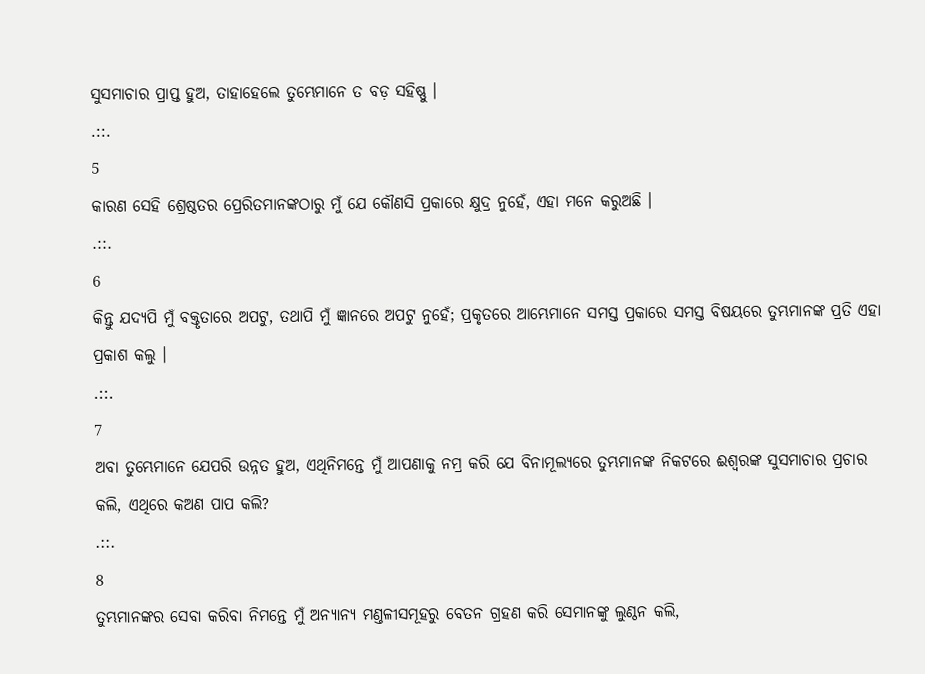ସୁସମାଚାର ପ୍ରାପ୍ତ ହୁଅ, ତାହାହେଲେ ତୁମ୍ଭେମାନେ ତ ବଡ଼ ସହିଷ୍ଣୁ ।
.::.
5
କାରଣ ସେହି ଶ୍ରେଷ୍ଠତର ପ୍ରେରିତମାନଙ୍କଠାରୁ ମୁଁ ଯେ କୌଣସି ପ୍ରକାରେ କ୍ଷୁଦ୍ର ନୁହେଁ, ଏହା ମନେ କରୁଅଛି ।
.::.
6
କିନ୍ତୁ ଯଦ୍ୟପି ମୁଁ ବକ୍ତୃତାରେ ଅପଟୁ, ତଥାପି ମୁଁ ଜ୍ଞାନରେ ଅପଟୁ ନୁହେଁ; ପ୍ରକୃତରେ ଆମ୍ଭେମାନେ ସମସ୍ତ ପ୍ରକାରେ ସମସ୍ତ ବିଷୟରେ ତୁମ୍ଭମାନଙ୍କ ପ୍ରତି ଏହା ପ୍ରକାଶ କଲୁ ।
.::.
7
ଅବା ତୁମ୍ଭେମାନେ ଯେପରି ଉନ୍ନତ ହୁଅ, ଏଥିନିମନ୍ତେ ମୁଁ ଆପଣାକୁ ନମ୍ର କରି ଯେ ବିନାମୂଲ୍ୟରେ ତୁମ୍ଭମାନଙ୍କ ନିକଟରେ ଈଶ୍ଵରଙ୍କ ସୁସମାଚାର ପ୍ରଚାର କଲି, ଏଥିରେ କଅଣ ପାପ କଲି?
.::.
8
ତୁମ୍ଭମାନଙ୍କର ସେବା କରିବା ନିମନ୍ତେ ମୁଁ ଅନ୍ୟାନ୍ୟ ମଣ୍ତଳୀସମୂହରୁ ବେତନ ଗ୍ରହଣ କରି ସେମାନଙ୍କୁ ଲୁଣ୍ଠନ କଲି,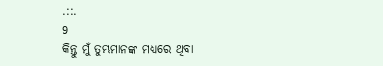.::.
9
କିନ୍ତୁ ମୁଁ ତୁମ୍ଭମାନଙ୍କ ମଧ୍ୟରେ ଥିବା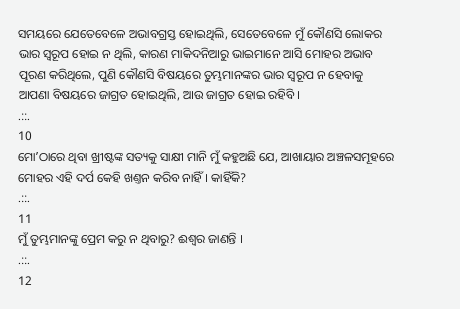ସମୟରେ ଯେତେବେଳେ ଅଭାବଗ୍ରସ୍ତ ହୋଇଥିଲି, ସେତେବେଳେ ମୁଁ କୌଣସି ଲୋକର ଭାର ସ୍ଵରୂପ ହୋଇ ନ ଥିଲି, କାରଣ ମାକିଦନିଆରୁ ଭାଇମାନେ ଆସି ମୋହର ଅଭାବ ପୂରଣ କରିଥିଲେ, ପୁଣି କୌଣସି ବିଷୟରେ ତୁମ୍ଭମାନଙ୍କର ଭାର ସ୍ଵରୂପ ନ ହେବାକୁ ଆପଣା ବିଷୟରେ ଜାଗ୍ରତ ହୋଇଥିଲି, ଆଉ ଜାଗ୍ରତ ହୋଇ ରହିବି ।
.::.
10
ମୋʼଠାରେ ଥିବା ଖ୍ରୀଷ୍ଟଙ୍କ ସତ୍ୟକୁ ସାକ୍ଷୀ ମାନି ମୁଁ କହୁଅଛି ଯେ, ଆଖାୟାର ଅଞ୍ଚଳସମୂହରେ ମୋହର ଏହି ଦର୍ପ କେହି ଖଣ୍ତନ କରିବ ନାହିଁ । କାହିଁକି?
.::.
11
ମୁଁ ତୁମ୍ଭମାନଙ୍କୁ ପ୍ରେମ କରୁ ନ ଥିବାରୁ? ଈଶ୍ଵର ଜାଣନ୍ତି ।
.::.
12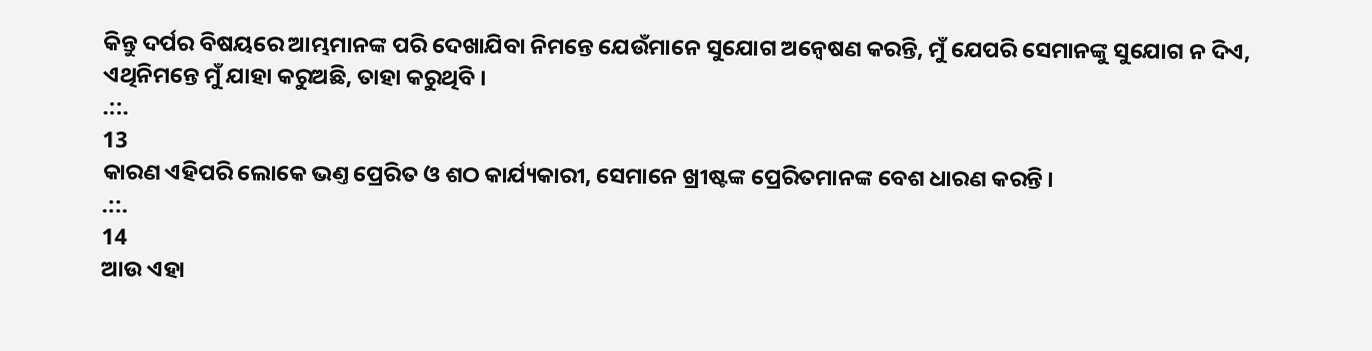କିନ୍ତୁ ଦର୍ପର ବିଷୟରେ ଆମ୍ଭମାନଙ୍କ ପରି ଦେଖାଯିବା ନିମନ୍ତେ ଯେଉଁମାନେ ସୁଯୋଗ ଅନ୍ଵେଷଣ କରନ୍ତି, ମୁଁ ଯେପରି ସେମାନଙ୍କୁ ସୁଯୋଗ ନ ଦିଏ, ଏଥିନିମନ୍ତେ ମୁଁ ଯାହା କରୁଅଛି, ତାହା କରୁଥିବି ।
.::.
13
କାରଣ ଏହିପରି ଲୋକେ ଭଣ୍ତ ପ୍ରେରିତ ଓ ଶଠ କାର୍ଯ୍ୟକାରୀ, ସେମାନେ ଖ୍ରୀଷ୍ଟଙ୍କ ପ୍ରେରିତମାନଙ୍କ ବେଶ ଧାରଣ କରନ୍ତି ।
.::.
14
ଆଉ ଏହା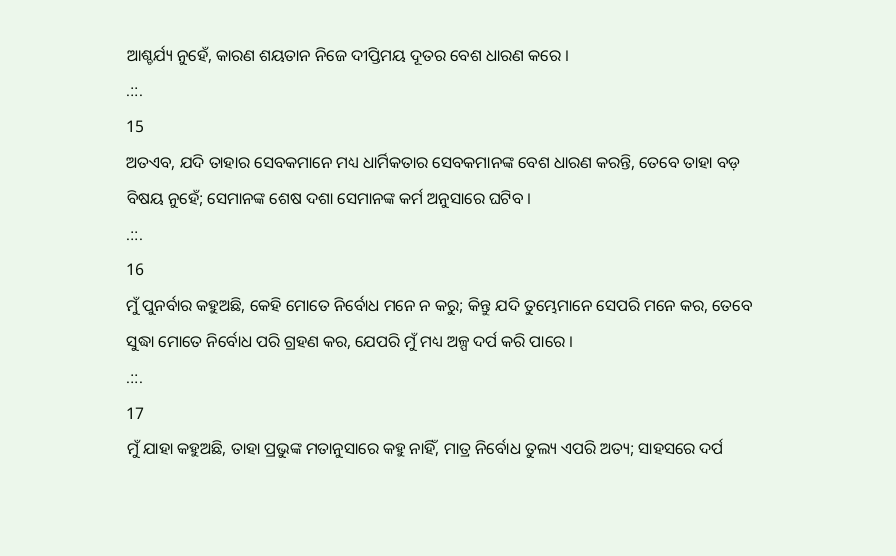ଆଶ୍ଚର୍ଯ୍ୟ ନୁହେଁ, କାରଣ ଶୟତାନ ନିଜେ ଦୀପ୍ତିମୟ ଦୂତର ବେଶ ଧାରଣ କରେ ।
.::.
15
ଅତଏବ, ଯଦି ତାହାର ସେବକମାନେ ମଧ୍ୟ ଧାର୍ମିକତାର ସେବକମାନଙ୍କ ବେଶ ଧାରଣ କରନ୍ତି, ତେବେ ତାହା ବଡ଼ ବିଷୟ ନୁହେଁ; ସେମାନଙ୍କ ଶେଷ ଦଶା ସେମାନଙ୍କ କର୍ମ ଅନୁସାରେ ଘଟିବ ।
.::.
16
ମୁଁ ପୁନର୍ବାର କହୁଅଛି, କେହି ମୋତେ ନିର୍ବୋଧ ମନେ ନ କରୁ; କିନ୍ତୁ ଯଦି ତୁମ୍ଭେମାନେ ସେପରି ମନେ କର, ତେବେ ସୁଦ୍ଧା ମୋତେ ନିର୍ବୋଧ ପରି ଗ୍ରହଣ କର, ଯେପରି ମୁଁ ମଧ୍ୟ ଅଳ୍ପ ଦର୍ପ କରି ପାରେ ।
.::.
17
ମୁଁ ଯାହା କହୁଅଛି, ତାହା ପ୍ରଭୁଙ୍କ ମତାନୁସାରେ କହୁ ନାହିଁ, ମାତ୍ର ନିର୍ବୋଧ ତୁଲ୍ୟ ଏପରି ଅତ୍ୟ; ସାହସରେ ଦର୍ପ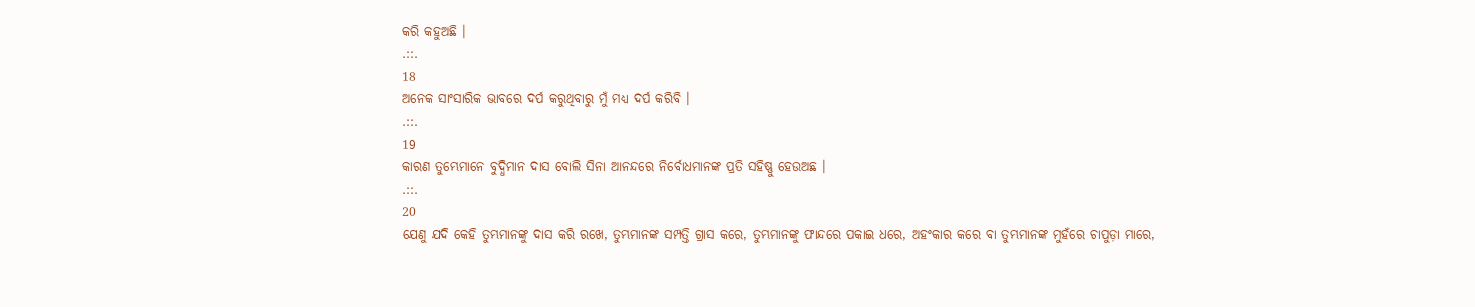କରି କହୁଅଛି ।
.::.
18
ଅନେକ ସାଂସାରିକ ଭାବରେ ଦର୍ପ କରୁଥିବାରୁ ମୁଁ ମଧ୍ୟ ଦର୍ପ କରିବି ।
.::.
19
କାରଣ ତୁମ୍ଭେମାନେ ବୁଦ୍ଧିମାନ ଦାସ ବୋଲି ସିନା ଆନନ୍ଦରେ ନିର୍ବୋଧମାନଙ୍କ ପ୍ରତି ସହିଷ୍ଣୁ ହେଉଅଛ ।
.::.
20
ଯେଣୁ ଯଦି କେହି ତୁମ୍ଭମାନଙ୍କୁ ଦାସ କରି ରଖେ, ତୁମ୍ଭମାନଙ୍କ ସମ୍ପତ୍ତି ଗ୍ରାସ କରେ, ତୁମ୍ଭମାନଙ୍କୁ ଫାନ୍ଦରେ ପକାଇ ଧରେ, ଅହଂକାର କରେ ବା ତୁମ୍ଭମାନଙ୍କ ମୁହଁରେ ଚାପୁଡ଼ା ମାରେ,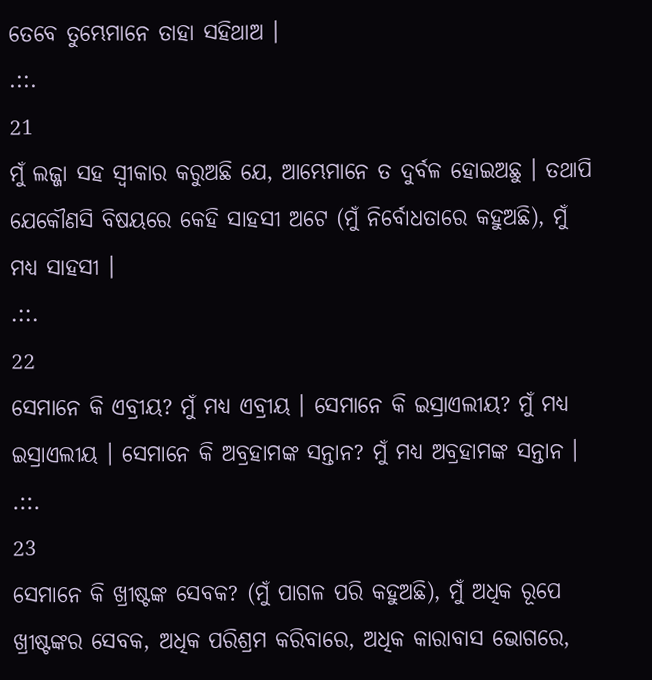ତେବେ ତୁମ୍ଭେମାନେ ତାହା ସହିଥାଅ ।
.::.
21
ମୁଁ ଲଜ୍ଜା ସହ ସ୍ଵୀକାର କରୁଅଛି ଯେ, ଆମ୍ଭେମାନେ ତ ଦୁର୍ବଳ ହୋଇଅଛୁ । ତଥାପି ଯେକୌଣସି ବିଷୟରେ କେହି ସାହସୀ ଅଟେ (ମୁଁ ନିର୍ବୋଧତାରେ କହୁଅଛି), ମୁଁ ମଧ୍ୟ ସାହସୀ ।
.::.
22
ସେମାନେ କି ଏବ୍ରୀୟ? ମୁଁ ମଧ୍ୟ ଏବ୍ରୀୟ । ସେମାନେ କି ଇସ୍ରାଏଲୀୟ? ମୁଁ ମଧ୍ୟ ଇସ୍ରାଏଲୀୟ । ସେମାନେ କି ଅବ୍ରହାମଙ୍କ ସନ୍ତାନ? ମୁଁ ମଧ୍ୟ ଅବ୍ରହାମଙ୍କ ସନ୍ତାନ ।
.::.
23
ସେମାନେ କି ଖ୍ରୀଷ୍ଟଙ୍କ ସେବକ? (ମୁଁ ପାଗଳ ପରି କହୁଅଛି), ମୁଁ ଅଧିକ ରୂପେ ଖ୍ରୀଷ୍ଟଙ୍କର ସେବକ, ଅଧିକ ପରିଶ୍ରମ କରିବାରେ, ଅଧିକ କାରାବାସ ଭୋଗରେ,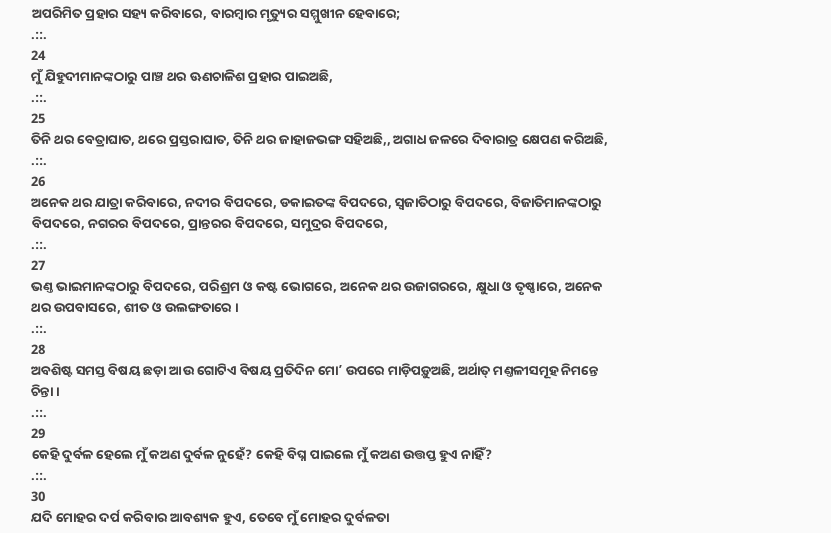ଅପରିମିତ ପ୍ରହାର ସହ୍ୟ କରିବାରେ, ବାରମ୍ଵାର ମୃତ୍ୟୁର ସମ୍ମୁଖୀନ ହେବାରେ;
.::.
24
ମୁଁ ଯିହୁଦୀମାନଙ୍କଠାରୁ ପାଞ୍ଚ ଥର ଊଣଚାଳିଶ ପ୍ରହାର ପାଇଅଛି,
.::.
25
ତିନି ଥର ବେତ୍ରାଘାତ, ଥରେ ପ୍ରସ୍ତରାଘାତ, ତିନି ଥର ଜାହାଜଭଙ୍ଗ ସହିଅଛି,, ଅଗାଧ ଜଳରେ ଦିବାରାତ୍ର କ୍ଷେପଣ କରିଅଛି,
.::.
26
ଅନେକ ଥର ଯାତ୍ରା କରିବାରେ, ନଦୀର ବିପଦରେ, ଡକାଇତଙ୍କ ବିପଦରେ, ସ୍ଵଜାତିଠାରୁ ବିପଦରେ, ବିଜାତିମାନଙ୍କଠାରୁ ବିପଦରେ, ନଗରର ବିପଦରେ, ପ୍ରାନ୍ତରର ବିପଦରେ, ସମୁଦ୍ରର ବିପଦରେ,
.::.
27
ଭଣ୍ତ ଭାଇମାନଙ୍କଠାରୁ ବିପଦରେ, ପରିଶ୍ରମ ଓ କଷ୍ଟ ଭୋଗରେ, ଅନେକ ଥର ଉଜାଗରରେ, କ୍ଷୁଧା ଓ ତୃଷ୍ଣାରେ, ଅନେକ ଥର ଉପବାସରେ, ଶୀତ ଓ ଉଲଙ୍ଗତାରେ ।
.::.
28
ଅବଶିଷ୍ଟ ସମସ୍ତ ବିଷୟ ଛଡ଼ା ଆଉ ଗୋଟିଏ ବିଷୟ ପ୍ରତିଦିନ ମୋʼ ଉପରେ ମାଡ଼ିପଡ଼ୁଅଛି, ଅର୍ଥାତ୍ ମଣ୍ତଳୀସମୂହ ନିମନ୍ତେ ଚିନ୍ତା ।
.::.
29
କେହି ଦୁର୍ବଳ ହେଲେ ମୁଁ କଅଣ ଦୁର୍ବଳ ନୁହେଁ? କେହି ବିଘ୍ନ ପାଇଲେ ମୁଁ କଅଣ ଉତ୍ତପ୍ତ ହୁଏ ନାହିଁ?
.::.
30
ଯଦି ମୋହର ଦର୍ପ କରିବାର ଆବଶ୍ୟକ ହୁଏ, ତେବେ ମୁଁ ମୋହର ଦୁର୍ବଳତା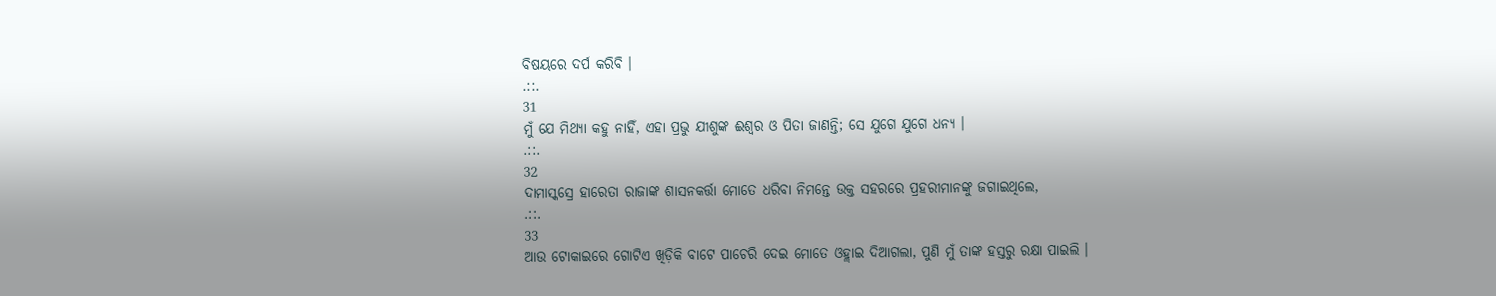ବିଷୟରେ ଦର୍ପ କରିବି ।
.::.
31
ମୁଁ ଯେ ମିଥ୍ୟା କହୁ ନାହିଁ, ଏହା ପ୍ରଭୁ ଯୀଶୁଙ୍କ ଈଶ୍ଵର ଓ ପିତା ଜାଣନ୍ତି; ସେ ଯୁଗେ ଯୁଗେ ଧନ୍ୟ ।
.::.
32
ଦାମାସ୍କସ୍ରେ ହାରେତା ରାଜାଙ୍କ ଶାସନକର୍ତ୍ତା ମୋତେ ଧରିବା ନିମନ୍ତେ ଉକ୍ତ ସହରରେ ପ୍ରହରୀମାନଙ୍କୁ ଜଗାଇଥିଲେ,
.::.
33
ଆଉ ଟୋକାଇରେ ଗୋଟିଏ ଖିଡ଼ିକି ବାଟେ ପାଚେରି ଦେଇ ମୋତେ ଓହ୍ଲାଇ ଦିଆଗଲା, ପୁଣି ମୁଁ ତାଙ୍କ ହସ୍ତରୁ ରକ୍ଷା ପାଇଲି ।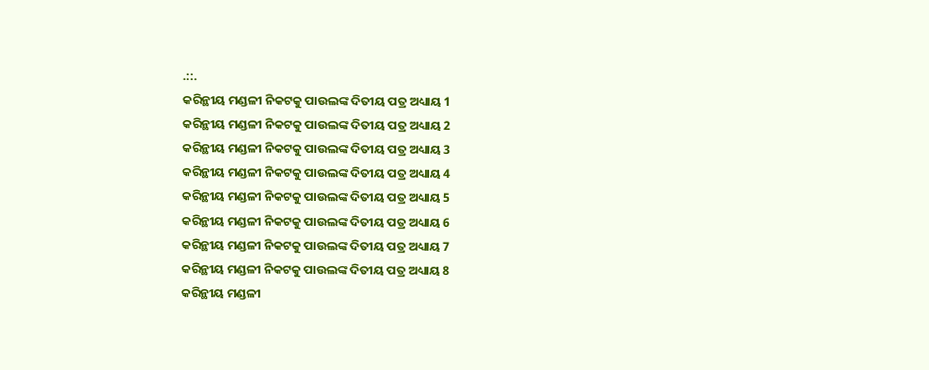.::.
କରିନ୍ଥୀୟ ମଣ୍ଡଳୀ ନିକଟକୁ ପାଉଲଙ୍କ ଦିତୀୟ ପତ୍ର ଅଧ୍ୟାୟ 1
କରିନ୍ଥୀୟ ମଣ୍ଡଳୀ ନିକଟକୁ ପାଉଲଙ୍କ ଦିତୀୟ ପତ୍ର ଅଧ୍ୟାୟ 2
କରିନ୍ଥୀୟ ମଣ୍ଡଳୀ ନିକଟକୁ ପାଉଲଙ୍କ ଦିତୀୟ ପତ୍ର ଅଧ୍ୟାୟ 3
କରିନ୍ଥୀୟ ମଣ୍ଡଳୀ ନିକଟକୁ ପାଉଲଙ୍କ ଦିତୀୟ ପତ୍ର ଅଧ୍ୟାୟ 4
କରିନ୍ଥୀୟ ମଣ୍ଡଳୀ ନିକଟକୁ ପାଉଲଙ୍କ ଦିତୀୟ ପତ୍ର ଅଧ୍ୟାୟ 5
କରିନ୍ଥୀୟ ମଣ୍ଡଳୀ ନିକଟକୁ ପାଉଲଙ୍କ ଦିତୀୟ ପତ୍ର ଅଧ୍ୟାୟ 6
କରିନ୍ଥୀୟ ମଣ୍ଡଳୀ ନିକଟକୁ ପାଉଲଙ୍କ ଦିତୀୟ ପତ୍ର ଅଧ୍ୟାୟ 7
କରିନ୍ଥୀୟ ମଣ୍ଡଳୀ ନିକଟକୁ ପାଉଲଙ୍କ ଦିତୀୟ ପତ୍ର ଅଧ୍ୟାୟ 8
କରିନ୍ଥୀୟ ମଣ୍ଡଳୀ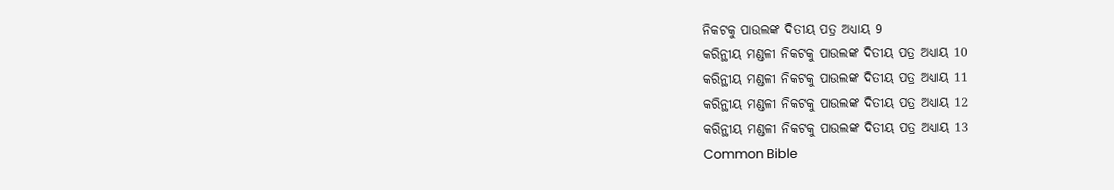ନିକଟକୁ ପାଉଲଙ୍କ ଦିତୀୟ ପତ୍ର ଅଧ୍ୟାୟ 9
କରିନ୍ଥୀୟ ମଣ୍ଡଳୀ ନିକଟକୁ ପାଉଲଙ୍କ ଦିତୀୟ ପତ୍ର ଅଧ୍ୟାୟ 10
କରିନ୍ଥୀୟ ମଣ୍ଡଳୀ ନିକଟକୁ ପାଉଲଙ୍କ ଦିତୀୟ ପତ୍ର ଅଧ୍ୟାୟ 11
କରିନ୍ଥୀୟ ମଣ୍ଡଳୀ ନିକଟକୁ ପାଉଲଙ୍କ ଦିତୀୟ ପତ୍ର ଅଧ୍ୟାୟ 12
କରିନ୍ଥୀୟ ମଣ୍ଡଳୀ ନିକଟକୁ ପାଉଲଙ୍କ ଦିତୀୟ ପତ୍ର ଅଧ୍ୟାୟ 13
Common Bible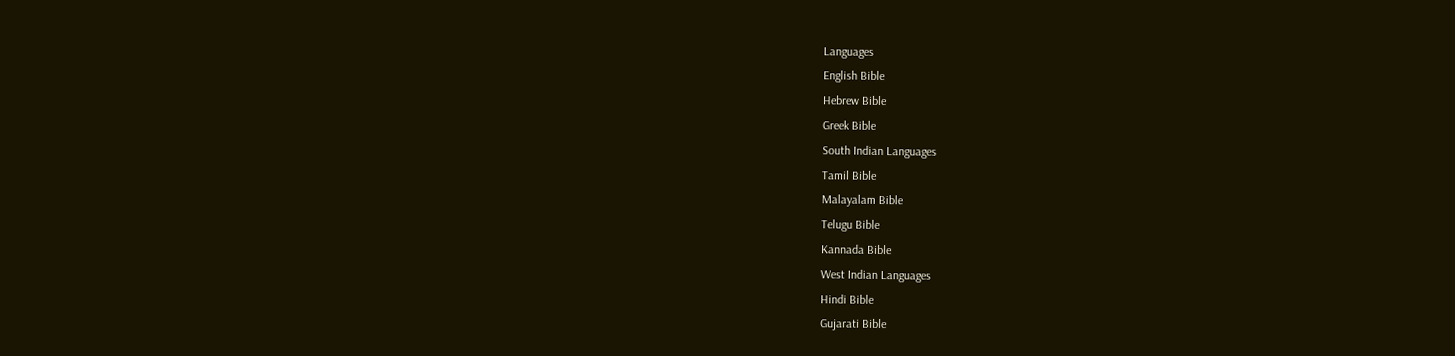Languages
English Bible
Hebrew Bible
Greek Bible
South Indian Languages
Tamil Bible
Malayalam Bible
Telugu Bible
Kannada Bible
West Indian Languages
Hindi Bible
Gujarati Bible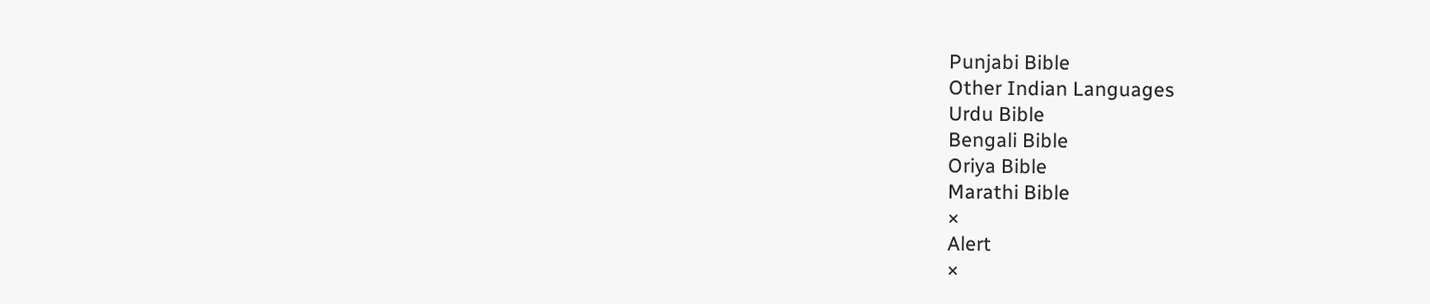Punjabi Bible
Other Indian Languages
Urdu Bible
Bengali Bible
Oriya Bible
Marathi Bible
×
Alert
×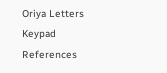Oriya Letters Keypad References